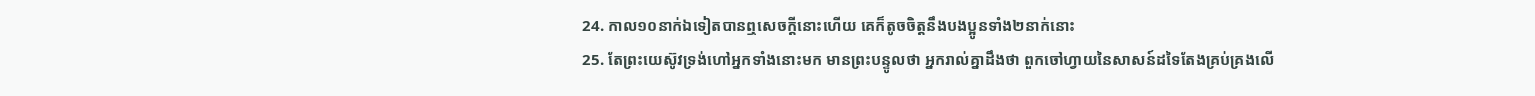24. កាល១០នាក់ឯទៀតបានឮសេចក្ដីនោះហើយ គេក៏តូចចិត្តនឹងបងប្អូនទាំង២នាក់នោះ
25. តែព្រះយេស៊ូវទ្រង់ហៅអ្នកទាំងនោះមក មានព្រះបន្ទូលថា អ្នករាល់គ្នាដឹងថា ពួកចៅហ្វាយនៃសាសន៍ដទៃតែងគ្រប់គ្រងលើ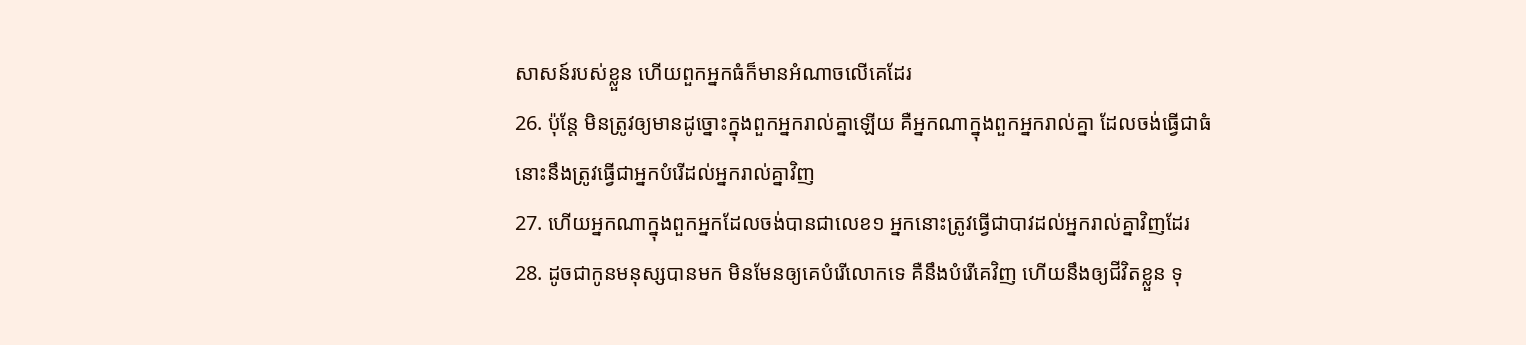សាសន៍របស់ខ្លួន ហើយពួកអ្នកធំក៏មានអំណាចលើគេដែរ
26. ប៉ុន្តែ មិនត្រូវឲ្យមានដូច្នោះក្នុងពួកអ្នករាល់គ្នាឡើយ គឺអ្នកណាក្នុងពួកអ្នករាល់គ្នា ដែលចង់ធ្វើជាធំ នោះនឹងត្រូវធ្វើជាអ្នកបំរើដល់អ្នករាល់គ្នាវិញ
27. ហើយអ្នកណាក្នុងពួកអ្នកដែលចង់បានជាលេខ១ អ្នកនោះត្រូវធ្វើជាបាវដល់អ្នករាល់គ្នាវិញដែរ
28. ដូចជាកូនមនុស្សបានមក មិនមែនឲ្យគេបំរើលោកទេ គឺនឹងបំរើគេវិញ ហើយនឹងឲ្យជីវិតខ្លួន ទុ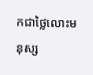កជាថ្លៃលោះមនុស្ស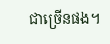ជាច្រើនផង។